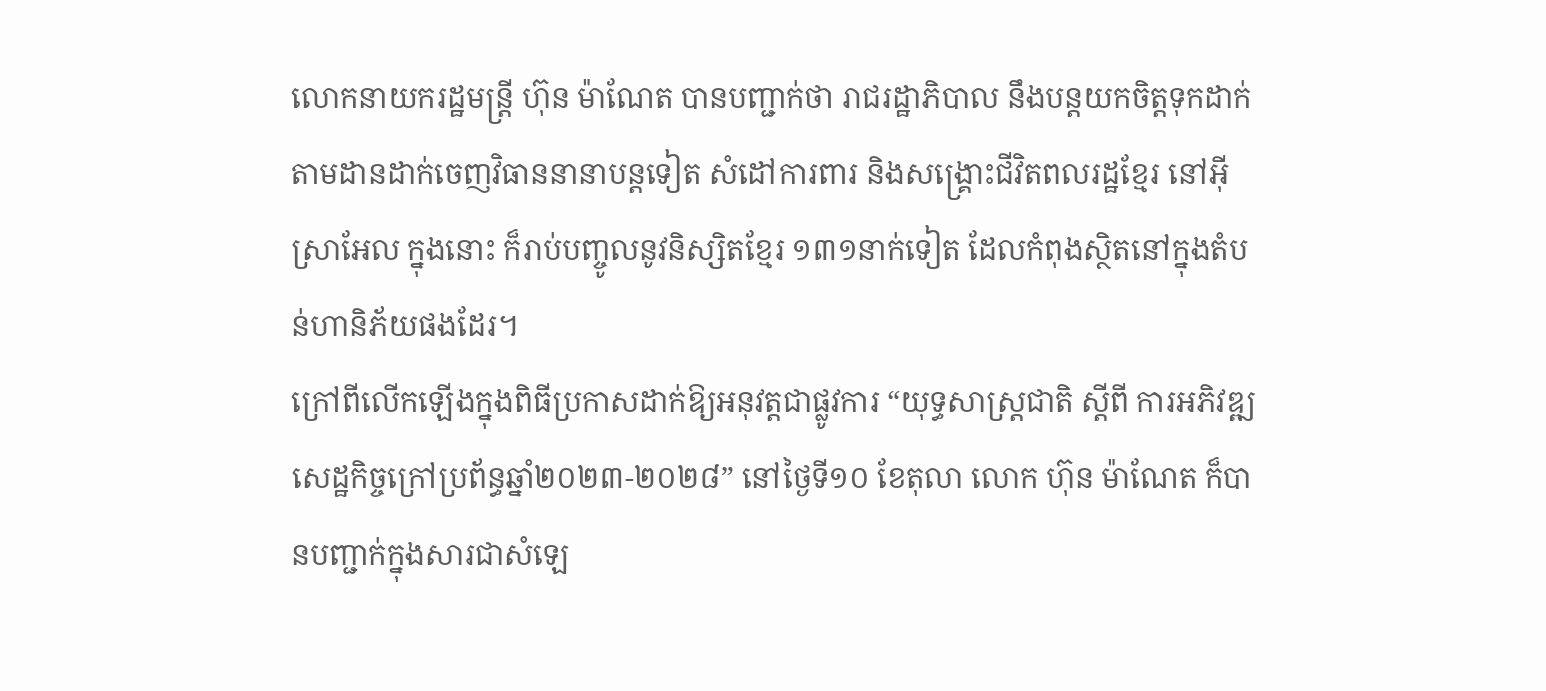លោកនាយករដ្ឋមន្ត្រី ហ៊ុន ម៉ាណែត បានបញ្ជាក់ថា រាជរដ្ឋាភិបាល នឹងបន្តយកចិត្តទុកដាក់តាមដានដាក់ចេញវិធាននានាបន្តទៀត សំដៅការពារ និងសង្គ្រោះជីវិតពលរដ្ឋខ្មែរ នៅអ៊ីស្រាអែល ក្នុងនោះ ក៏រាប់បញ្ចូលនូវនិស្សិតខ្មែរ ១៣១នាក់ទៀត ដែលកំពុងស្ថិតនៅក្នុងតំបន់ហានិភ័យផងដែរ។
ក្រៅពីលើកឡើងក្នុងពិធីប្រកាសដាក់ឱ្យអនុវត្តជាផ្លូវការ “យុទ្ធសាស្ត្រជាតិ ស្តីពី ការអភិវឌ្ឍសេដ្ឋកិច្ចក្រៅប្រព័ន្ធឆ្នាំ២០២៣-២០២៨” នៅថ្ងៃទី១០ ខែតុលា លោក ហ៊ុន ម៉ាណែត ក៏បានបញ្ជាក់ក្នុងសារជាសំឡេ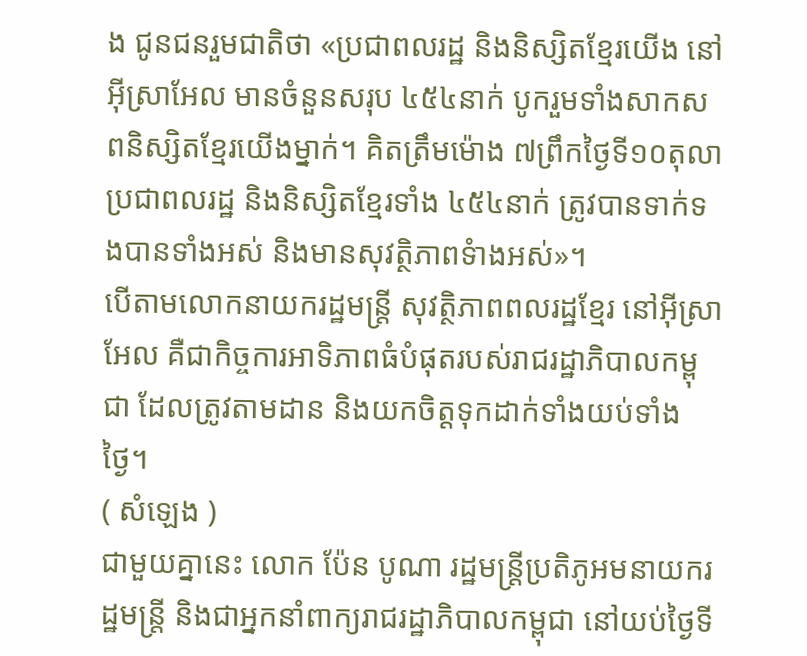ង ជូនជនរួមជាតិថា «ប្រជាពលរដ្ឋ និងនិស្សិតខ្មែរយើង នៅអ៊ីស្រាអែល មានចំនួនសរុប ៤៥៤នាក់ បូករួមទាំងសាកសពនិស្សិតខ្មែរយើងម្នាក់។ គិតត្រឹមម៉ោង ៧ព្រឹកថ្ងៃទី១០តុលា ប្រជាពលរដ្ឋ និងនិស្សិតខ្មែរទាំង ៤៥៤នាក់ ត្រូវបានទាក់ទងបានទាំងអស់ និងមានសុវត្ថិភាពទំាងអស់»។
បើតាមលោកនាយករដ្ឋមន្ត្រី សុវត្ថិភាពពលរដ្ឋខ្មែរ នៅអ៊ីស្រាអែល គឺជាកិច្ចការអាទិភាពធំបំផុតរបស់រាជរដ្ឋាភិបាលកម្ពុជា ដែលត្រូវតាមដាន និងយកចិត្តទុកដាក់ទាំងយប់ទាំងថ្ងៃ។
( សំឡេង )
ជាមួយគ្នានេះ លោក ប៉ែន បូណា រដ្ឋមន្ត្រីប្រតិភូអមនាយករដ្ឋមន្ត្រី និងជាអ្នកនាំពាក្យរាជរដ្ឋាភិបាលកម្ពុជា នៅយប់ថ្ងៃទី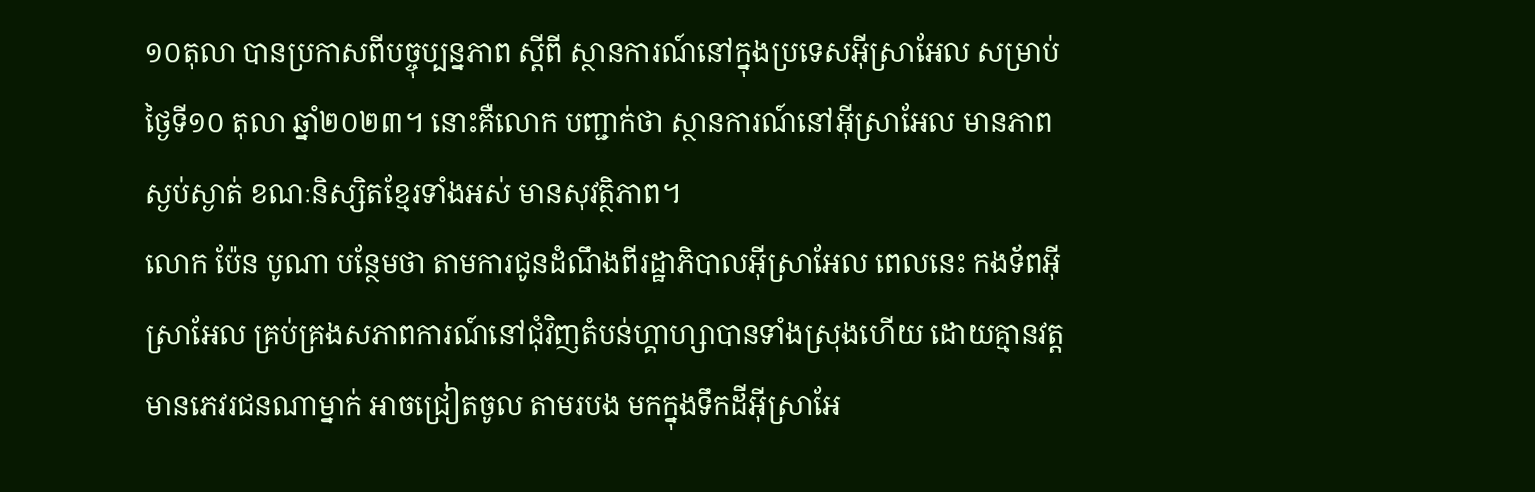១០តុលា បានប្រកាសពីបច្ចុប្បន្នភាព ស្តីពី ស្ថានការណ៍នៅក្នុងប្រទេសអ៊ីស្រាអែល សម្រាប់ថ្ងៃទី១០ តុលា ឆ្នាំ២០២៣។ នោះគឺលោក បញ្ជាក់ថា ស្ថានការណ៍នៅអ៊ីស្រាអែល មានភាពស្ងប់ស្ងាត់ ខណៈនិស្សិតខ្មែរទាំងអស់ មានសុវត្ថិភាព។
លោក ប៉ែន បូណា បន្ថែមថា តាមការជូនដំណឹងពីរដ្ឋាភិបាលអ៊ីស្រាអែល ពេលនេះ កងទ័ពអ៊ីស្រាអែល គ្រប់គ្រងសភាពការណ៍នៅជុំវិញតំបន់ហ្គាហ្សាបានទាំងស្រុងហើយ ដោយគ្មានវត្តមានភេវរជនណាម្នាក់ អាចជ្រៀតចូល តាមរបង មកក្នុងទឹកដីអ៊ីស្រាអែ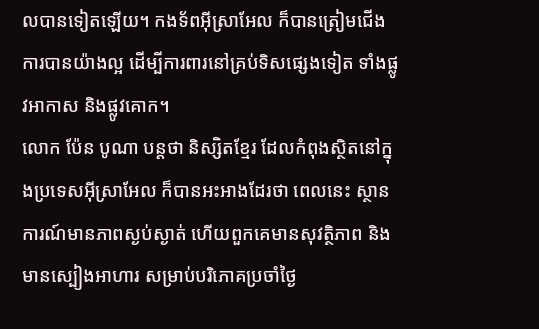លបានទៀតឡើយ។ កងទ័ពអ៊ីស្រាអែល ក៏បានត្រៀមជើងការបានយ៉ាងល្អ ដើម្បីការពារនៅគ្រប់ទិសផ្សេងទៀត ទាំងផ្លូវអាកាស និងផ្លូវគោក។
លោក ប៉ែន បូណា បន្តថា និស្សិតខ្មែរ ដែលកំពុងស្ថិតនៅក្នុងប្រទេសអ៊ីស្រាអែល ក៏បានអះអាងដែរថា ពេលនេះ ស្ថានការណ៍មានភាពស្ងប់ស្ងាត់ ហើយពួកគេមានសុវត្ថិភាព និងមានស្បៀងអាហារ សម្រាប់បរិភោគប្រចាំថ្ងៃ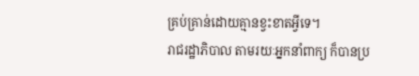គ្រប់គ្រាន់ដោយគ្មានខ្វះខាតអ្វីទេ។
រាជរដ្ឋាភិបាល តាមរយៈអ្នកនាំពាក្យ ក៏បានប្រ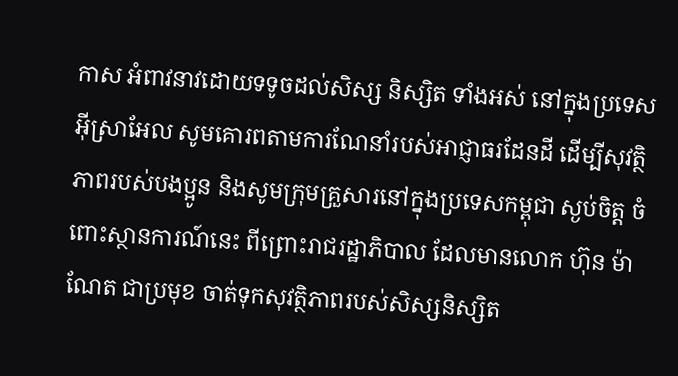កាស អំពាវនាវដោយទទូចដល់សិស្ស និស្សិត ទាំងអស់ នៅក្នុងប្រទេសអ៊ីស្រាអែល សូមគោរពតាមការណែនាំរបស់អាជ្ញាធរដែនដី ដើម្បីសុវត្ថិភាពរបស់បងប្អូន និងសូមក្រុមគ្រួសារនៅក្នុងប្រទេសកម្ពុជា ស្ងប់ចិត្ត ចំពោះស្ថានការណ៍នេះ ពីព្រោះរាជរដ្ឋាភិបាល ដែលមានលោក ហ៊ុន ម៉ាណែត ជាប្រមុខ ចាត់ទុកសុវត្ថិភាពរបស់សិស្សនិស្សិត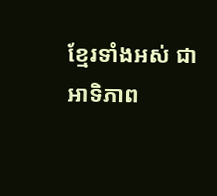ខ្មែរទាំងអស់ ជាអាទិភាព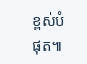ខ្ពស់បំផុត៕